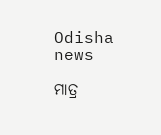Odisha news

ମାତ୍ର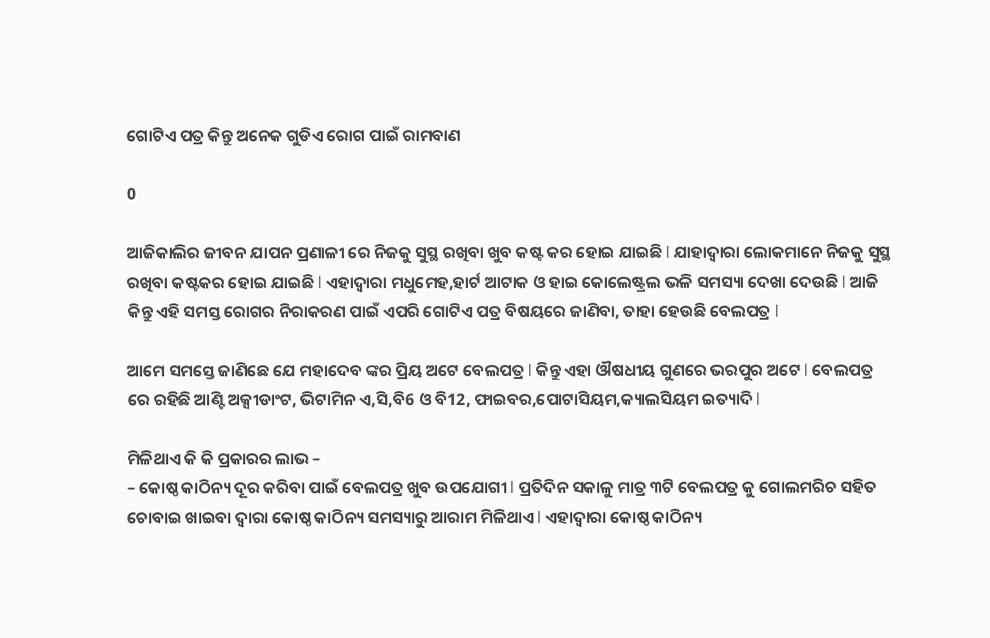ଗୋଟିଏ ପତ୍ର କିନ୍ତୁ ଅନେକ ଗୁଡିଏ ରୋଗ ପାଇଁ ରାମବାଣ

0

ଆଜିକାଲିର ଜୀବନ ଯାପନ ପ୍ରଣାଳୀ ରେ ନିଜକୁ ସୁସ୍ଥ ରଖିବା ଖୁବ କଷ୍ଟ କର ହୋଇ ଯାଇଛି l ଯାହାଦ୍ୱାରା ଲୋକମାନେ ନିଜକୁ ସୁସ୍ଥ ରଖିବା କଷ୍ଟକର ହୋଇ ଯାଇଛି l ଏହାଦ୍ୱାରା ମଧୁମେହ,ହାର୍ଟ ଆଟାକ ଓ ହାଇ କୋଲେଷ୍ଟ୍ରଲ ଭଳି ସମସ୍ୟା ଦେଖା ଦେଉଛି l ଆଜି କିନ୍ତୁ ଏହି ସମସ୍ତ ରୋଗର ନିରାକରଣ ପାଇଁ ଏପରି ଗୋଟିଏ ପତ୍ର ବିଷୟରେ ଜାଣିବା, ତାହା ହେଉଛି ବେଲପତ୍ର l

ଆମେ ସମସ୍ତେ ଜାଣିଛେ ଯେ ମହାଦେବ ଙ୍କର ପ୍ରିୟ ଅଟେ ବେଲପତ୍ର l କିନ୍ତୁ ଏହା ଔଷଧୀୟ ଗୁଣରେ ଭରପୁର ଅଟେ l ବେଲପତ୍ର ରେ ରହିଛି ଆଣ୍ଟି ଅକ୍ସୀଡାଂଟ, ଭିଟାମିନ ଏ,ସି,ବି6 ଓ ବି12, ଫାଇବର,ପୋଟାସିୟମ,କ୍ୟାଲସିୟମ ଇତ୍ୟାଦି l

ମିଳିଥାଏ କି କି ପ୍ରକାରର ଲାଭ –
– କୋଷ୍ଠ କାଠିନ୍ୟ ଦୂର କରିବା ପାଇଁ ବେଲପତ୍ର ଖୁବ ଉପଯୋଗୀ l ପ୍ରତିଦିନ ସକାଳୁ ମାତ୍ର ୩ଟି ବେଲପତ୍ର କୁ ଗୋଲମରିଚ ସହିତ ଚୋବାଇ ଖାଇବା ଦ୍ୱାରା କୋଷ୍ଠ କାଠିନ୍ୟ ସମସ୍ୟାରୁ ଆରାମ ମିଳିଥାଏ l ଏହାଦ୍ୱାରା କୋଷ୍ଠ କାଠିନ୍ୟ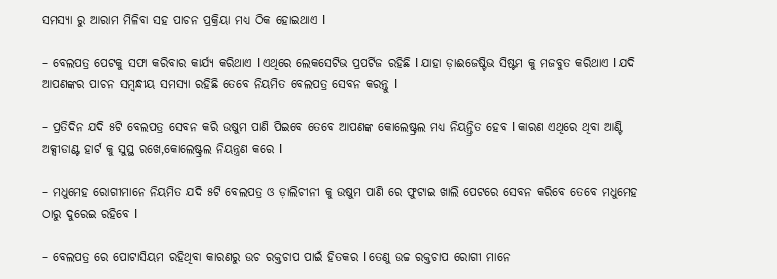ସମସ୍ୟା ରୁ ଆରାମ ମିଳିବା ସହ ପାଚନ ପ୍ରକ୍ରିୟା ମଧ୍ୟ ଠିକ ହୋଇଥାଏ l

– ବେଲପତ୍ର ପେଟକୁ ସଫା କରିବାର କାର୍ଯ୍ୟ କରିଥାଏ l ଏଥିରେ ଲେକସେଟିଭ ପ୍ରପର୍ଟିଜ ରହିଛି l ଯାହା ଡ଼ାଈଜେଷ୍ଟିଭ ସିଷ୍ଟମ କୁ ମଜବୁତ କରିଥାଏ l ଯଦି ଆପଣଙ୍କର ପାଚନ ସମ୍ବନ୍ଧୀୟ ସମସ୍ୟା ରହିଛି ତେବେ ନିୟମିତ ବେଲପତ୍ର ସେବନ କରନ୍ତୁ l

– ପ୍ରତିଦିନ ଯଦି ୫ଟି ବେଲପତ୍ର ସେବନ କରି ଉଷୁମ ପାଣି ପିଇବେ ତେବେ ଆପଣଙ୍କ କୋଲେଷ୍ଟ୍ରଲ ମଧ୍ୟ ନିୟନ୍ତ୍ରିତ ହେବ l କାରଣ ଏଥିରେ ଥିବା ଆଣ୍ଟି ଅକ୍ସୀଡାଣ୍ଟ ହାର୍ଟ କୁ ସୁସ୍ଥ ରଖେ,କୋଲେଷ୍ଟ୍ରଲ ନିୟନ୍ତ୍ରଣ କରେ l

– ମଧୁମେହ ରୋଗୀମାନେ ନିୟମିତ ଯଦି ୫ଟି ବେଲପତ୍ର ଓ ଡ଼ାଲିଚୀନୀ କୁ ଉଷୁମ ପାଣି ରେ ଫୁଟାଇ ଖାଲି ପେଟରେ ସେବନ କରିବେ ତେବେ ମଧୁମେହ ଠାରୁ ଦୁରେଇ ରହିବେ l

– ବେଲପତ୍ର ରେ ପୋଟାସିୟମ ରହିଥିବା କାରଣରୁ ଉଚ ରକ୍ତଚାପ ପାଇଁ ହିତକର l ତେଣୁ ଉଚ୍ଚ ରକ୍ତଚାପ ରୋଗୀ ମାନେ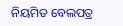ନିୟମିତ ବେଲପତ୍ର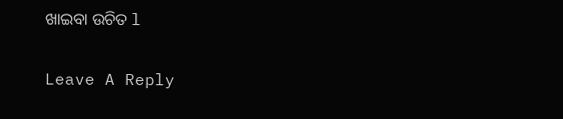ଖାଇବା ଉଚିତ l

Leave A Reply